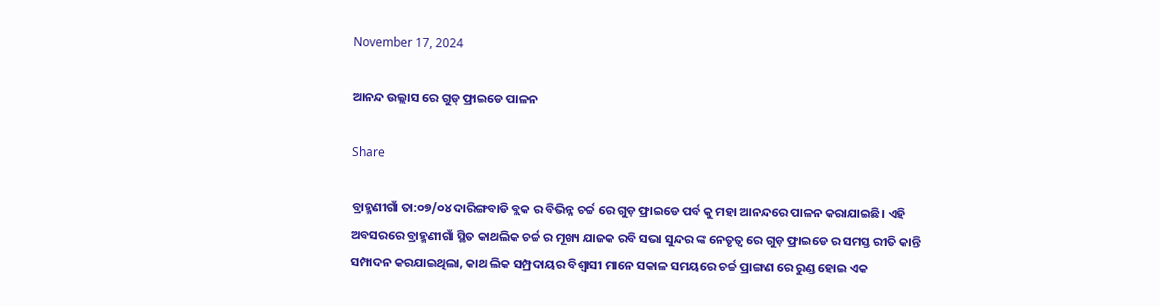November 17, 2024

ଆନନ୍ଦ ଉଲ୍ଲାସ ରେ ଗୁଡ୍ ଫ୍ରାଇଡେ ପାଳନ

Share

ବ୍ରାହ୍ମଣୀଗାଁ ତା:୦୭/୦୪ ଦାରିଙ୍ଗବାଡି ବ୍ଲକ ର ବିଭିନ୍ନ ଚର୍ଚ୍ଚ ରେ ଗୁଡ଼ ଫ୍ରାଇଡେ ପର୍ବ କୁ ମହା ଆନନ୍ଦରେ ପାଳନ କରାଯାଇଛି। ଏହି ଅବସରରେ ବ୍ରାହ୍ମଣୀଗାଁ ସ୍ଥିତ କାଥଲିକ ଚର୍ଚ୍ଚ ର ମୂଖ୍ୟ ଯାଜକ ରବି ସଭା ସୁନ୍ଦର ଙ୍କ ନେତୃତ୍ବ ରେ ଗୁଡ଼ ଫ୍ରାଇଡେ ର ସମସ୍ତ ରୀତି କାନ୍ତି ସମ୍ପାଦନ କରଯାଇଥିଲା, କାଥ ଲିକ ସମ୍ପ୍ରଦାୟର ବିଶ୍ୱାସୀ ମାନେ ସକାଳ ସମୟରେ ଚର୍ଚ୍ଚ ପ୍ରାଙ୍ଗଣ ରେ ରୁଣ୍ଡ ହୋଇ ଏକ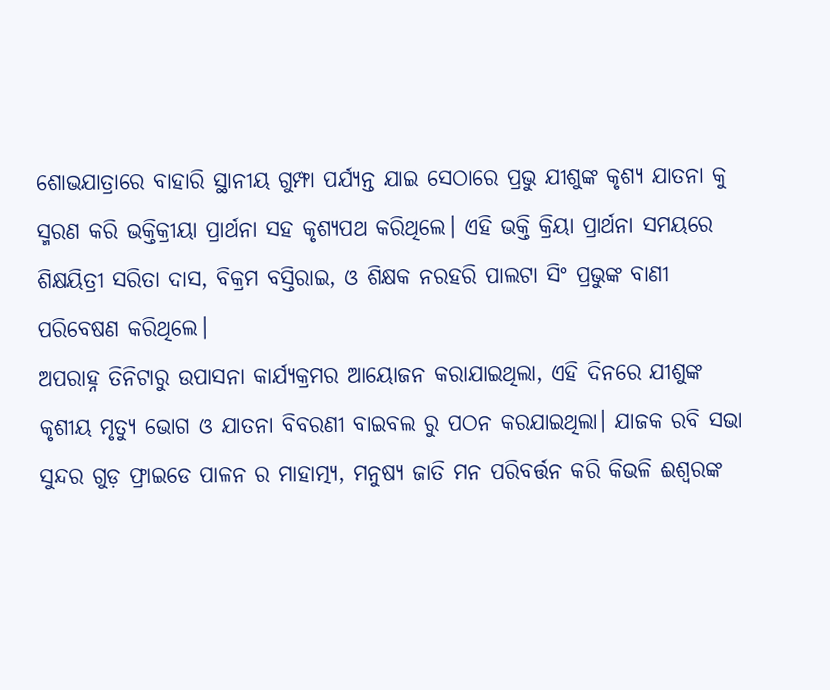ଶୋଭଯାତ୍ରାରେ ବାହାରି ସ୍ଥାନୀୟ ଗୁମ୍ଫା ପର୍ଯ୍ୟନ୍ତ ଯାଇ ସେଠାରେ ପ୍ରଭୁ ଯୀଶୁଙ୍କ କୃଶ୍ୟ ଯାତନା କୁ ସ୍ମରଣ କରି ଭକ୍ତିକ୍ରୀୟା ପ୍ରାର୍ଥନା ସହ କୃଶ୍ୟପଥ କରିଥିଲେ। ଏହି ଭକ୍ତି କ୍ରିୟା ପ୍ରାର୍ଥନା ସମୟରେ ଶିକ୍ଷୟିତ୍ରୀ ସରିତା ଦାସ, ବିକ୍ରମ ବସ୍ତିରାଇ, ଓ ଶିକ୍ଷକ ନରହରି ପାଲଟା ସିଂ ପ୍ରଭୁଙ୍କ ବାଣୀ ପରିବେଷଣ କରିଥିଲେ।
ଅପରାହ୍ନ ତିନିଟାରୁ ଉପାସନା କାର୍ଯ୍ୟକ୍ରମର ଆୟୋଜନ କରାଯାଇଥିଲା, ଏହି ଦିନରେ ଯୀଶୁଙ୍କ କୃଶୀୟ ମୃତ୍ୟୁ ଭୋଗ ଓ ଯାତନା ବିବରଣୀ ବାଇବଲ ରୁ ପଠନ କରଯାଇଥିଲା। ଯାଜକ ରବି ସଭା ସୁନ୍ଦର ଗୁଡ଼ ଫ୍ରାଇଡେ ପାଳନ ର ମାହାତ୍ମ୍ୟ, ମନୁଷ୍ୟ ଜାତି ମନ ପରିବର୍ତ୍ତନ କରି କିଭଳି ଈଶ୍ବରଙ୍କ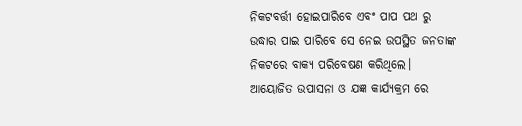ନିକଟବର୍ତ୍ତୀ ହୋଇପାରିବେ ଏବଂ ପାପ ପଥ ରୁ ଉଦ୍ଧାର ପାଇ ପାରିବେ ସେ ନେଇ ଉପସ୍ଥିତ ଜନତାଙ୍କ ନିକଟରେ ବାକ୍ୟ ପରିବେଷଣ କରିଥିଲେ।
ଆୟୋଜିତ ଉପାସନା ଓ ଯଜ୍ଞ କାର୍ଯ୍ୟକ୍ରମ ରେ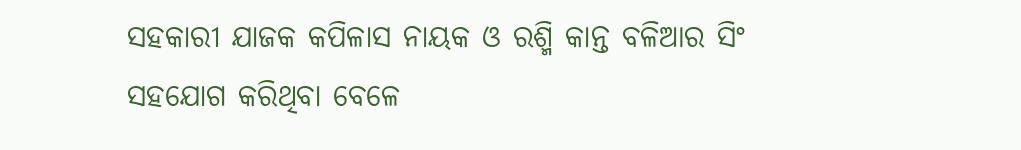ସହକାରୀ ଯାଜକ କପିଳାସ ନାୟକ ଓ ରଶ୍ମି କାନ୍ତ ବଳିଆର ସିଂ ସହଯୋଗ କରିଥିବା ବେଳେ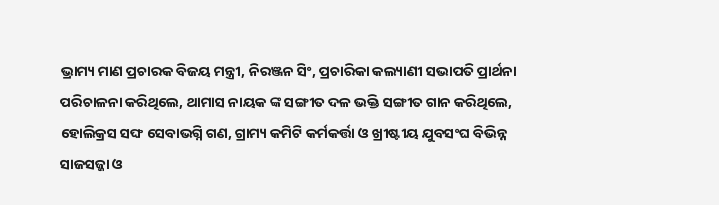ଭ୍ରାମ୍ୟ ମାଣ ପ୍ରଚାରକ ବିଜୟ ମନ୍ତ୍ରୀ, ନିରଞ୍ଜନ ସିଂ, ପ୍ରଚାରିକା କଲ୍ୟାଣୀ ସଭାପତି ପ୍ରାର୍ଥନା ପରିଚାଳନା କରିଥିଲେ, ଥାମାସ ନାୟକ ଙ୍କ ସଙ୍ଗୀତ ଦଳ ଭକ୍ତି ସଙ୍ଗୀତ ଗାନ କରିଥିଲେ, ହୋଲିକ୍ରସ ସଙ୍ଘ ସେବାଭଗ୍ନି ଗଣ, ଗ୍ରାମ୍ୟ କମିଟି କର୍ମକର୍ତ୍ତା ଓ ଖ୍ରୀଷ୍ଟୀୟ ଯୁବସଂଘ ବିଭିନ୍ନ ସାଜସଜ୍ଜା ଓ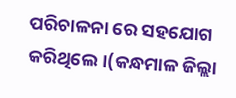ପରିଚାଳନା ରେ ସହଯୋଗ କରିଥିଲେ।(କନ୍ଧମାଳ ଜିଲ୍ଲା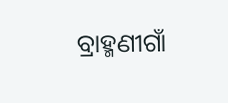ବ୍ରାହ୍ମଣୀଗାଁ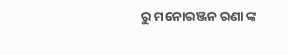ରୁ ମନୋରଞ୍ଜନ ରଣା ଙ୍କ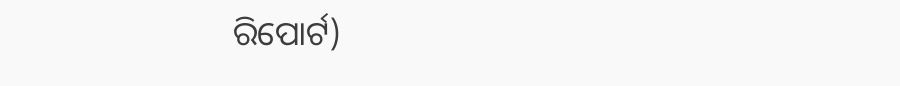ରିପୋର୍ଟ)